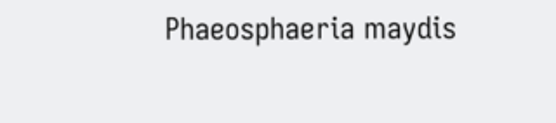Phaeosphaeria maydis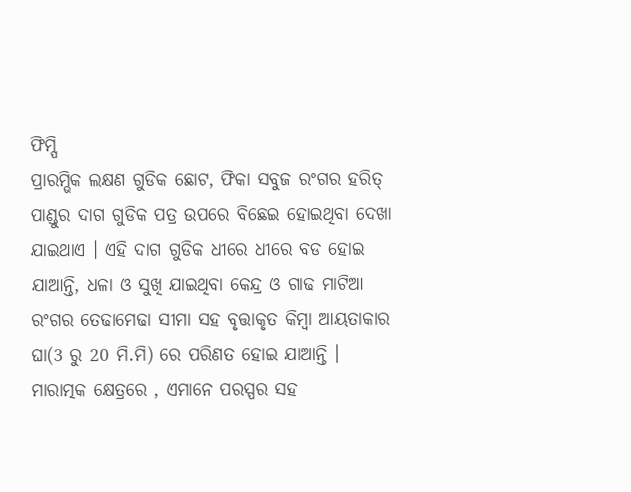ଫିମ୍ପି
ପ୍ରାରମ୍ଭିକ ଲକ୍ଷଣ ଗୁଡିକ ଛୋଟ, ଫିକା ସବୁଜ ରଂଗର ହରିତ୍ ପାଣ୍ଡୁର ଦାଗ ଗୁଡିକ ପତ୍ର ଉପରେ ବିଛେଇ ହୋଇଥିବା ଦେଖା ଯାଇଥାଏ । ଏହି ଦାଗ ଗୁଡିକ ଧୀରେ ଧୀରେ ବଡ ହୋଇ ଯାଆନ୍ତି, ଧଳା ଓ ସୁଖି ଯାଇଥିବା କେନ୍ଦ୍ର ଓ ଗାଢ ମାଟିଆ ରଂଗର ତେଢାମେଢା ସୀମା ସହ ବୃତ୍ତାକୃତ କିମ୍ବା ଆୟତାକାର ଘା(3 ରୁ 20 ମି.ମି) ରେ ପରିଣତ ହୋଇ ଯାଆନ୍ତି । ମାରାତ୍ମକ କ୍ଷେତ୍ରରେ , ଏମାନେ ପରସ୍ପର ସହ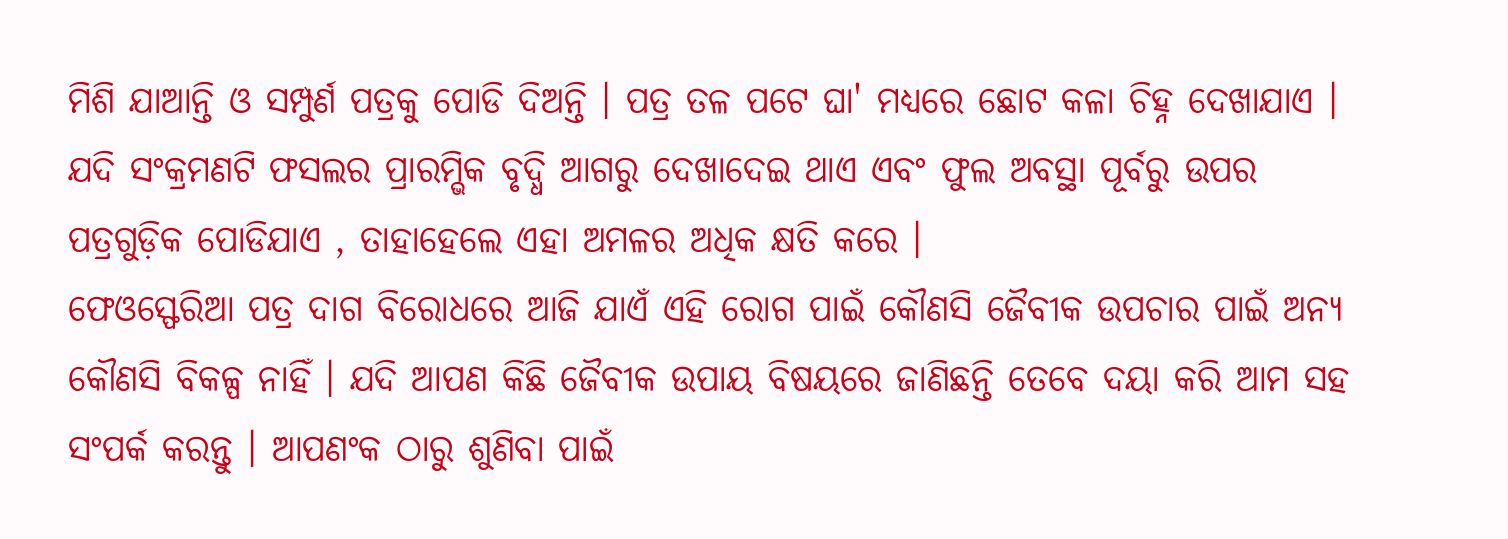ମିଶି ଯାଆନ୍ତି ଓ ସମ୍ପୁର୍ଣ ପତ୍ରକୁ ପୋଡି ଦିଅନ୍ତି । ପତ୍ର ତଳ ପଟେ ଘା' ମଧ୍ୟରେ ଛୋଟ କଳା ଚିହ୍ନ ଦେଖାଯାଏ । ଯଦି ସଂକ୍ରମଣଟି ଫସଲର ପ୍ରାରମ୍ଭିକ ବୃଦ୍ଧି ଆଗରୁ ଦେଖାଦେଇ ଥାଏ ଏବଂ ଫୁଲ ଅବସ୍ଥା ପୂର୍ବରୁ ଉପର ପତ୍ରଗୁଡ଼ିକ ପୋଡିଯାଏ , ତାହାହେଲେ ଏହା ଅମଳର ଅଧିକ କ୍ଷତି କରେ ।
ଫେଓସ୍ଫେରିଆ ପତ୍ର ଦାଗ ବିରୋଧରେ ଆଜି ଯାଏଁ ଏହି ରୋଗ ପାଇଁ କୌଣସି ଜୈବୀକ ଉପଚାର ପାଇଁ ଅନ୍ୟ କୌଣସି ବିକଳ୍ପ ନାହିଁ । ଯଦି ଆପଣ କିଛି ଜୈବୀକ ଉପାୟ ବିଷୟରେ ଜାଣିଛନ୍ତି ତେବେ ଦୟା କରି ଆମ ସହ ସଂପର୍କ କରନ୍ତୁ । ଆପଣଂକ ଠାରୁ ଶୁଣିବା ପାଇଁ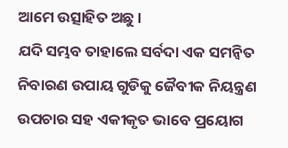ଆମେ ଉତ୍ସାହିତ ଅଛୁ ।
ଯଦି ସମ୍ଭବ ତାହାଲେ ସର୍ବଦା ଏକ ସମନ୍ଵିତ ନିବାରଣ ଉପାୟ ଗୁଡିକୁ ଜୈବୀକ ନିୟନ୍ତ୍ରଣ ଉପଚାର ସହ ଏକୀକୃତ ଭାବେ ପ୍ରୟୋଗ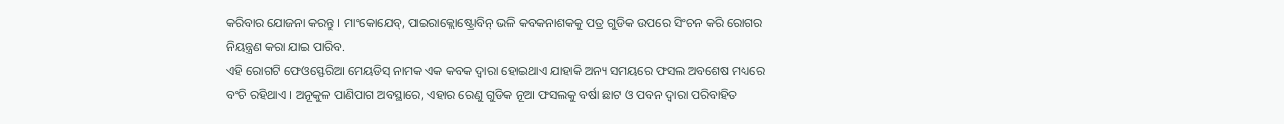କରିବାର ଯୋଜନା କରନ୍ତୁ । ମାଂକୋଯେବ୍, ପାଇରାକ୍ଲୋଷ୍ଟ୍ରୋବିନ୍ ଭଳି କବକନାଶକକୁ ପତ୍ର ଗୁଡିକ ଉପରେ ସିଂଚନ କରି ରୋଗର ନିୟନ୍ତ୍ରଣ କରା ଯାଇ ପାରିବ.
ଏହି ରୋଗଟି ଫେଓସ୍ଫେରିଆ ମେୟଡିସ୍ ନାମକ ଏକ କବକ ଦ୍ୱାରା ହୋଇଥାଏ ଯାହାକି ଅନ୍ୟ ସମୟରେ ଫସଲ ଅବଶେଷ ମଧ୍ୟରେ ବଂଚି ରହିଥାଏ । ଅନୂକୁଳ ପାଣିପାଗ ଅବସ୍ଥାରେ, ଏହାର ରେଣୁ ଗୁଡିକ ନୂଆ ଫସଲକୁ ବର୍ଷା ଛାଟ ଓ ପବନ ଦ୍ୱାରା ପରିବାହିତ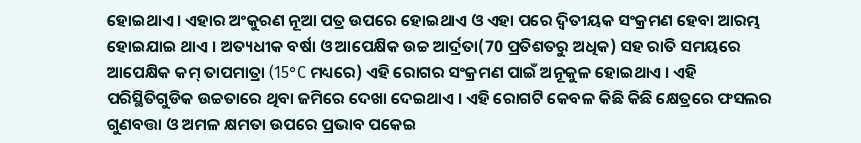ହୋଇଥାଏ । ଏହାର ଅଂକୁରଣ ନୂଆ ପତ୍ର ଉପରେ ହୋଇଥାଏ ଓ ଏହା ପରେ ଦ୍ଵିତୀୟକ ସଂକ୍ରମଣ ହେବା ଆରମ୍ଭ ହୋଇଯାଇ ଥାଏ । ଅତ୍ୟଧୀକ ବର୍ଷା ଓ ଆପେକ୍ଷିକ ଉଚ୍ଚ ଆର୍ଦ୍ରତା(70 ପ୍ରତିଶତରୁ ଅଧିକ) ସହ ରାତି ସମୟରେ ଆପେକ୍ଷିକ କମ୍ ତାପମାତ୍ରା (15°C ମଧ୍ୟରେ) ଏହି ରୋଗର ସଂକ୍ରମଣ ପାଇଁ ଅନୂକୁଳ ହୋଇଥାଏ । ଏହି ପରିସ୍ଥିତିଗୁଡିକ ଉଚ୍ଚତାରେ ଥିବା ଜମିରେ ଦେଖା ଦେଇଥାଏ । ଏହି ରୋଗଟି କେବଳ କିଛି କିଛି କ୍ଷେତ୍ରରେ ଫସଲର ଗୁଣବତ୍ତା ଓ ଅମଳ କ୍ଷମତା ଉପରେ ପ୍ରଭାବ ପକେଇ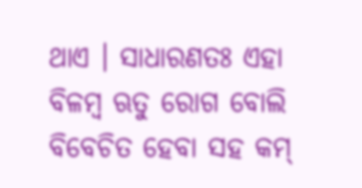ଥାଏ । ସାଧାରଣତଃ ଏହା ବିଳମ୍ବ ଋତୁ ରୋଗ ବୋଲି ବିବେଚିତ ହେବା ସହ କମ୍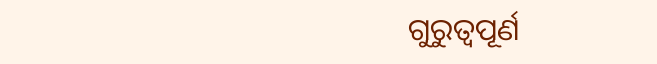ଗୁରୁତ୍ବପୂର୍ଣ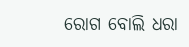ରୋଗ ବୋଲି ଧରା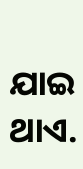ଯାଇ ଥାଏ.